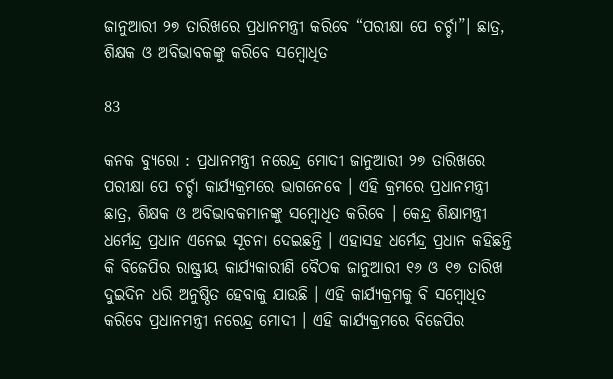ଜାନୁଆରୀ ୨୭ ତାରିଖରେ ପ୍ରଧାନମନ୍ତ୍ରୀ କରିବେ “ପରୀକ୍ଷା ପେ ଚର୍ଚ୍ଚା”। ଛାତ୍ର, ଶିକ୍ଷକ ଓ ଅବିଭାବକଙ୍କୁ କରିବେ ସମ୍ବୋଧିତ

83

କନକ ବ୍ୟୁରୋ : ପ୍ରଧାନମନ୍ତ୍ରୀ ନରେନ୍ଦ୍ର ମୋଦୀ ଜାନୁଆରୀ ୨୭ ତାରିଖରେ ପରୀକ୍ଷା ପେ ଚର୍ଚ୍ଚା କାର୍ଯ୍ୟକ୍ରମରେ ଭାଗନେବେ । ଏହି କ୍ରମରେ ପ୍ରଧାନମନ୍ତ୍ରୀ ଛାତ୍ର, ଶିକ୍ଷକ ଓ ଅବିଭାବକମାନଙ୍କୁ ସମ୍ବୋଧିତ କରିବେ । କେନ୍ଦ୍ର ଶିକ୍ଷାମନ୍ତ୍ରୀ ଧର୍ମେନ୍ଦ୍ର ପ୍ରଧାନ ଏନେଇ ସୂଚନା ଦେଇଛନ୍ତି । ଏହାସହ ଧର୍ମେନ୍ଦ୍ର ପ୍ରଧାନ କହିଛନ୍ତି କି ବିଜେପିର ରାଷ୍ଟ୍ରୀୟ କାର୍ଯ୍ୟକାରୀଣି ବୈଠକ ଜାନୁଆରୀ ୧୬ ଓ ୧୭ ତାରିଖ ଦୁଇଦିନ ଧରି ଅନୁଷ୍ଠିତ ହେବାକୁ ଯାଉଛି । ଏହି କାର୍ଯ୍ୟକ୍ରମକୁ ବି ସମ୍ବୋଧିତ କରିବେ ପ୍ରଧାନମନ୍ତ୍ରୀ ନରେନ୍ଦ୍ର ମୋଦୀ । ଏହି କାର୍ଯ୍ୟକ୍ରମରେ ବିଜେପିର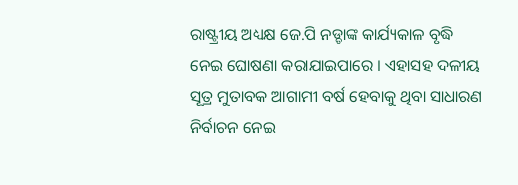ରାଷ୍ଟ୍ରୀୟ ଅଧ୍ୟକ୍ଷ ଜେ.ପି ନଡ୍ଡାଙ୍କ କାର୍ଯ୍ୟକାଳ ବୃଦ୍ଧି ନେଇ ଘୋଷଣା କରାଯାଇପାରେ । ଏହାସହ ଦଳୀୟ ସୂତ୍ର ମୁତାବକ ଆଗାମୀ ବର୍ଷ ହେବାକୁ ଥିବା ସାଧାରଣ ନିର୍ବାଚନ ନେଇ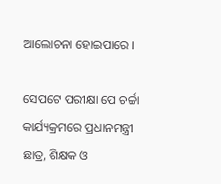ଆଲୋଚନା ହୋଇପାରେ ।

ସେପଟେ ପରୀକ୍ଷା ପେ ଚର୍ଚ୍ଚା କାର୍ଯ୍ୟକ୍ରମରେ ପ୍ରଧାନମନ୍ତ୍ରୀ ଛାତ୍ର, ଶିକ୍ଷକ ଓ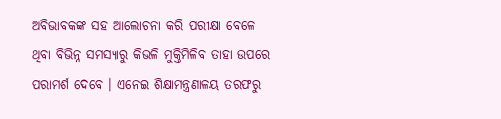ଅବିଭାବକଙ୍କ ସହ ଆଲୋଚନା କରି ପରୀକ୍ଷା ବେଳେ ଥିବା ବିଭିନ୍ନ ସମସ୍ୟାରୁ କିଭଳି ମୁକ୍ତିମିଳିବ ତାହା ଉପରେ ପରାମର୍ଶ ଦେବେ । ଏନେଇ ଶିକ୍ଷାମନ୍ତ୍ରଣାଳୟ ତରଫରୁ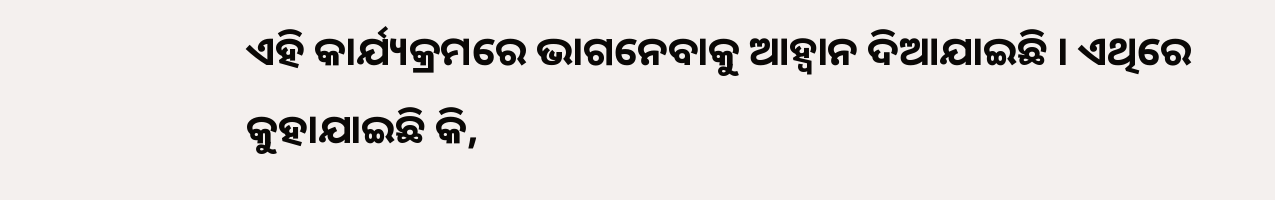ଏହି କାର୍ଯ୍ୟକ୍ରମରେ ଭାଗନେବାକୁ ଆହ୍ୱାନ ଦିଆଯାଇଛି । ଏଥିରେ କୁହାଯାଇଛି କି,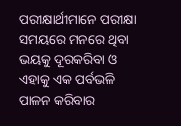ପରୀକ୍ଷାର୍ଥୀମାନେ ପରୀକ୍ଷା ସମୟରେ ମନରେ ଥିବା ଭୟକୁ ଦୂରକରିବା ଓ ଏହାକୁ ଏକ ପର୍ବଭଳି ପାଳନ କରିବାର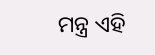ମନ୍ତ୍ର ଏହି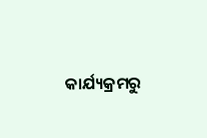କାର୍ଯ୍ୟକ୍ରମରୁ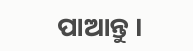ପାଆନ୍ତୁ ।